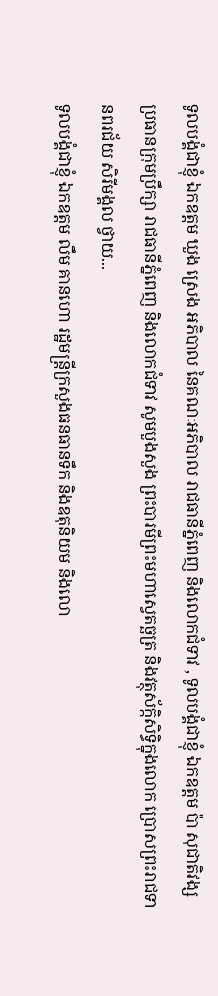ទូលបង្គំជាខ្ញុំ ឯកឧត្តម ឃួង ស្រេង អភិបាល នៃគណៈអភិបាល រាជធានីភ្នំពេញ និងលោកជំទាវ , ទូលបង្គំជាខ្ញុំ ឯកឧត្តម ប៉ា សុជាតិវង្ស ប្រធានក្រុមប្រឹក្សា រាជធានីភ្នំពេញ និងលោកជំទាវ សូមបួងសួង ព្រះបារមីព្រះមហាស្វេតច្ឆត្រ និងវត្ថុស័ក្កិសិទ្ធិក្នុងលោក ប្រោសព្រះរាជទានពរជ័យ សិរីមង្គល ថ្វាយ...
ទូលបង្គំជាខ្ញុំ ឯកឧត្តម លឹម គានហោ រដ្ឋមន្ត្រីក្រសួងធនធានទឹក និងឧតុនិយម និងលោ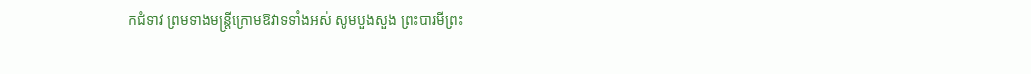កជំទាវ ព្រមទាងមន្ត្រីក្រោមឱវាទទាំងអស់ សូមបួងសួង ព្រះបារមីព្រះ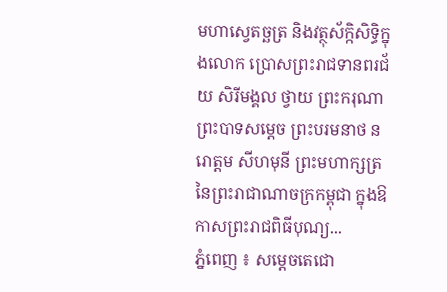មហាស្វេតច្ឆត្រ និងវត្ថុស័ក្កិសិទ្ធិក្នុងលោក ប្រោសព្រះរាជទានពរជ័យ សិរីមង្គល ថ្វាយ ព្រះករុណា ព្រះបាទសម្តេច ព្រះបរមនាថ នរោត្តម សីហមុនី ព្រះមហាក្សត្រ នៃព្រះរាជាណាចក្រកម្ពុជា ក្នុងឱកាសព្រះរាជពិធីបុណ្យ...
ភ្នំពេញ ៖ សម្តេចតេជោ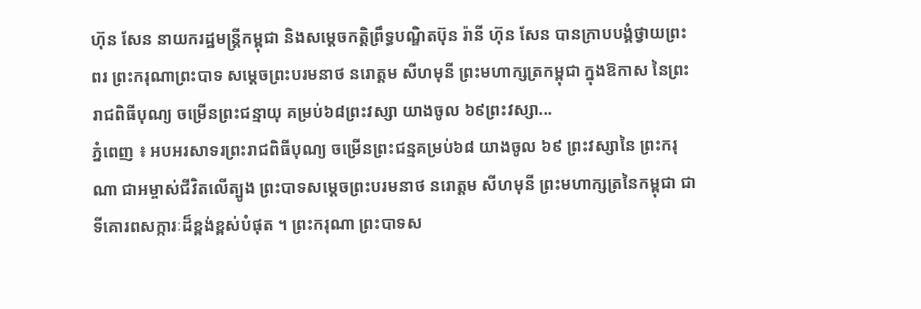ហ៊ុន សែន នាយករដ្ឋមន្រ្តីកម្ពុជា និងសម្តេចកតិ្តព្រឹទ្ធបណ្ឌិតប៊ុន រ៉ានី ហ៊ុន សែន បានក្រាបបង្គំថ្វាយព្រះពរ ព្រះករុណាព្រះបាទ សម្តេចព្រះបរមនាថ នរោត្តម សីហមុនី ព្រះមហាក្សត្រកម្ពុជា ក្នុងឱកាស នៃព្រះរាជពិធីបុណ្យ ចម្រើនព្រះជន្មាយុ គម្រប់៦៨ព្រះវស្សា យាងចូល ៦៩ព្រះវស្សា...
ភ្នំពេញ ៖ អបអរសាទរព្រះរាជពិធីបុណ្យ ចម្រើនព្រះជន្មគម្រប់៦៨ យាងចូល ៦៩ ព្រះវស្សានៃ ព្រះករុណា ជាអម្ចាស់ជីវិតលើត្បូង ព្រះបាទសម្តេចព្រះបរមនាថ នរោត្តម សីហមុនី ព្រះមហាក្សត្រនៃកម្ពុជា ជាទីគោរពសក្ការៈដ៏ខ្ពង់ខ្ពស់បំផុត ។ ព្រះករុណា ព្រះបាទស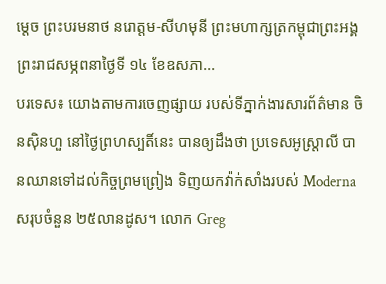ម្ដេច ព្រះបរមនាថ នរោត្ដម-សីហមុនី ព្រះមហាក្សត្រកម្ពុជាព្រះអង្គព្រះរាជសម្ភពនាថ្ងៃទី ១៤ ខែឧសភា...
បរទេស៖ យោងតាមការចេញផ្សាយ របស់ទីភ្នាក់ងារសារព័ត៌មាន ចិនស៊ិនហួ នៅថ្ងៃព្រហស្បតិ៍នេះ បានឲ្យដឹងថា ប្រទេសអូស្ត្រាលី បានឈានទៅដល់កិច្ចព្រមព្រៀង ទិញយកវ៉ាក់សាំងរបស់ Moderna សរុបចំនួន ២៥លានដូស។ លោក Greg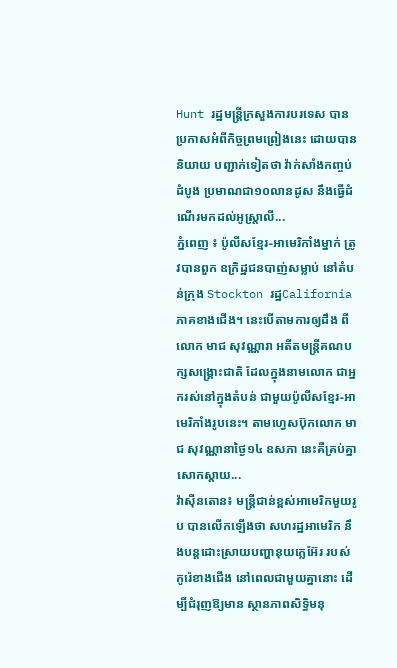Hunt រដ្ឋមន្ត្រីក្រសួងការបរទេស បានប្រកាសអំពីកិច្ចព្រមព្រៀងនេះ ដោយបាននិយាយ បញ្ជាក់ទៀតថា វ៉ាក់សាំងកញ្ចប់ដំបូង ប្រមាណជា១០លានដូស នឹងធ្វើដំណើរមកដល់អូស្ត្រាលី...
ភ្នំពេញ ៖ ប៉ូលីសខ្មែរ-អាមេរិកាំងម្នាក់ ត្រូវបានពួក ឧក្រិដ្ឋជនបាញ់សម្លាប់ នៅតំបន់ក្រុង Stockton រដ្ឋCalifornia ភាគខាងជើង។ នេះបើតាមការឲ្យដឹង ពីលោក មាជ សុវណ្ណារា អតីតមន្រ្តីគណបក្សសង្រ្គោះជាតិ ដែលក្នុងនាមលោក ជាអ្នករស់នៅក្នុងតំបន់ ជាមួយប៉ូលីសខ្មែរ-អាមេរិកាំងរូបនេះ។ តាមហ្វេសប៊ុកលោក មាជ សុវណ្ណានាថ្ងៃ១៤ ឧសភា នេះគឺគ្រប់គ្នាសោកស្តាយ...
វ៉ាស៊ីនតោន៖ មន្ត្រីជាន់ខ្ពស់អាមេរិកមួយរូប បានលើកឡើងថា សហរដ្ឋអាមេរិក នឹងបន្តដោះស្រាយបញ្ហានុយក្លេអ៊ែរ របស់កូរ៉េខាងជើង នៅពេលជាមួយគ្នានោះ ដើម្បីជំរុញឱ្យមាន ស្ថានភាពសិទ្ធិមនុ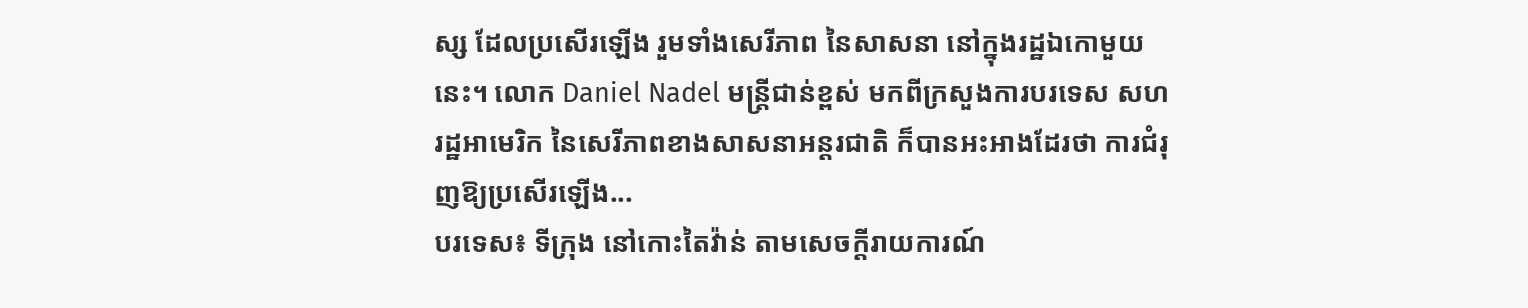ស្ស ដែលប្រសើរឡើង រួមទាំងសេរីភាព នៃសាសនា នៅក្នុងរដ្ឋឯកោមួយនេះ។ លោក Daniel Nadel មន្ត្រីជាន់ខ្ពស់ មកពីក្រសួងការបរទេស សហរដ្ឋអាមេរិក នៃសេរីភាពខាងសាសនាអន្តរជាតិ ក៏បានអះអាងដែរថា ការជំរុញឱ្យប្រសើរឡើង...
បរទេស៖ ទីក្រុង នៅកោះតៃវ៉ាន់ តាមសេចក្តីរាយការណ៍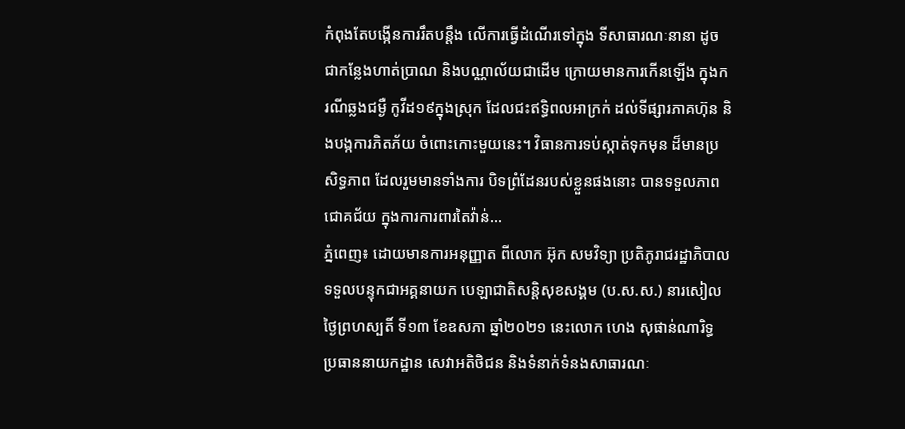កំពុងតែបង្កើនការរឹតបន្តឹង លើការធ្វើដំណើរទៅក្នុង ទីសាធារណៈនានា ដូចជាកន្លែងហាត់ប្រាណ និងបណ្ណាល័យជាដើម ក្រោយមានការកើនឡើង ក្នុងករណីឆ្លងជម្ងឺ កូវីដ១៩ក្នុងស្រុក ដែលជះឥទ្ធិពលអាក្រក់ ដល់ទីផ្សារភាគហ៊ុន និងបង្កការភិតភ័យ ចំពោះកោះមួយនេះ។ វិធានការទប់ស្កាត់ទុកមុន ដ៏មានប្រសិទ្ធភាព ដែលរួមមានទាំងការ បិទព្រំដែនរបស់ខ្លួនផងនោះ បានទទួលភាពជោគជ័យ ក្នុងការការពារតៃវ៉ាន់...
ភ្នំពេញ៖ ដោយមានការអនុញ្ញាត ពីលោក អ៊ុក សមវិទ្យា ប្រតិភូរាជរដ្ឋាភិបាល ទទួលបន្ទុកជាអគ្គនាយក បេឡាជាតិសន្តិសុខសង្គម (ប.ស.ស.) នារសៀលថ្ងៃព្រហស្បតិ៍ ទី១៣ ខែឧសភា ឆ្នាំ២០២១ នេះលោក ហេង សុផាន់ណារិទ្ធ ប្រធាននាយកដ្ឋាន សេវាអតិថិជន និងទំនាក់ទំនងសាធារណៈ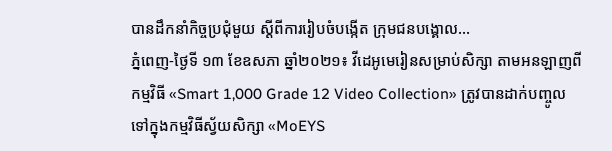បានដឹកនាំកិច្ចប្រជុំមួយ ស្តីពីការរៀបចំបង្កើត ក្រុមជនបង្គោល...
ភ្នំពេញ-ថ្ងៃទី ១៣ ខែឧសភា ឆ្នាំ២០២១៖ វីដេអូមេរៀនសម្រាប់សិក្សា តាមអនឡាញពីកម្មវិធី «Smart 1,000 Grade 12 Video Collection» ត្រូវបានដាក់បញ្ចូល ទៅក្នុងកម្មវិធីស្វ័យសិក្សា «MoEYS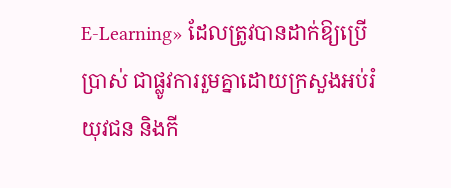E-Learning» ដែលត្រូវបានដាក់ឱ្យប្រើប្រាស់ ជាផ្លូវការរួមគ្នាដោយក្រសួងអប់រំ យុវជន និងកី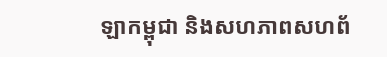ឡាកម្ពុជា និងសហភាពសហព័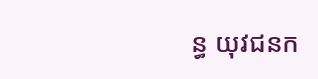ន្ធ យុវជនក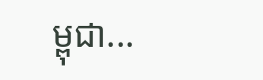ម្ពុជា...